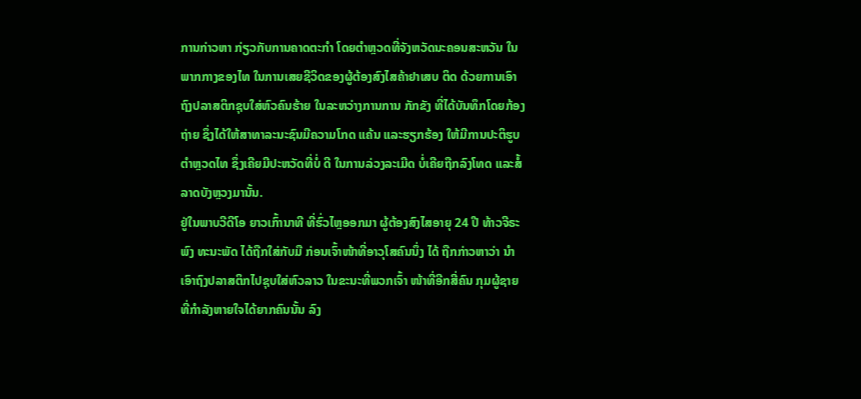ການກ່າວຫາ ກ່ຽວກັບການຄາດຕະກຳ ໂດຍຕຳຫຼວດທີ່ຈັງຫວັດນະຄອນສະຫວັນ ໃນ
ພາກກາງຂອງໄທ ໃນການເສຍຊີວິດຂອງຜູ້ຕ້ອງສົງໄສຄ້າຢາເສບ ຕິດ ດ້ວຍການເອົາ
ຖົງປລາສຕິກຊຸບໃສ່ຫົວຄົນຮ້າຍ ໃນລະຫວ່າງການການ ກັກຂັງ ທີ່ໄດ້ບັນທຶກໂດຍກ້ອງ
ຖ່າຍ ຊຶ່ງໄດ້ໃຫ້ສາທາລະນະຊົນມີຄວາມໂກດ ແຄ້ນ ແລະຮຽກຮ້ອງ ໃຫ້ມີການປະຕິຮູບ
ຕຳຫຼວດໄທ ຊຶ່ງເຄີຍມີປະຫວັດທີ່ບໍ່ ດີ ໃນການລ່ວງລະເມີດ ບໍ່ເຄີຍຖືກລົງໂທດ ແລະສໍ້
ລາດບັງຫຼວງມານັ້ນ.
ຢູ່ໃນພາບວີດີໂອ ຍາວເກົ້ານາທີ ທີ່ຮົ່ວໄຫຼອອກມາ ຜູ້ຕ້ອງສົງໄສອາຍຸ 24 ປີ ທ້າວຈີຣະ
ພົງ ທະນະພັດ ໄດ້ຖືກໃສ່ກັບມື ກ່ອນເຈົ້າໜ້າທີ່ອາວຸໂສຄົນນຶ່ງ ໄດ້ ຖືກກ່າວຫາວ່າ ນຳ
ເອົາຖົງປລາສຕິກໄປຊຸບໃສ່ຫົວລາວ ໃນຂະນະທີ່ພວກເຈົ້າ ໜ້າທີ່ອີກສີ່ຄົນ ກຸມຜູ້ຊາຍ
ທີ່ກຳລັງຫາຍໃຈໄດ້ຍາກຄົນນັ້ນ ລົງ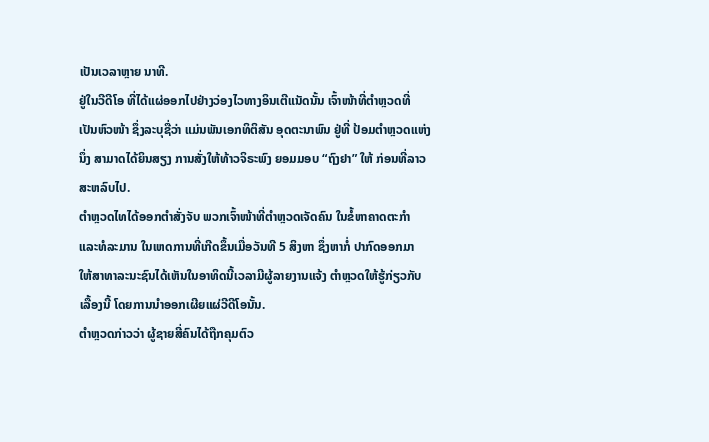ເປັນເວລາຫຼາຍ ນາທີ.
ຢູ່ໃນວີດີໂອ ທີ່ໄດ້ແຜ່ອອກໄປຢ່າງວ່ອງໄວທາງອິນເຕີແນັດນັ້ນ ເຈົ້າໜ້າທີ່ຕຳຫຼວດທີ່
ເປັນຫົວໜ້າ ຊຶ່ງລະບຸຊື່ວ່າ ແມ່ນພັນເອກທິຕິສັນ ອຸດຕະນາພົນ ຢູ່ທີ່ ປ້ອມຕຳຫຼວດແຫ່ງ
ນຶ່ງ ສາມາດໄດ້ຍິນສຽງ ການສັ່ງໃຫ້ທ້າວຈິຣະພົງ ຍອມມອບ “ຖົງຢາ” ໃຫ້ ກ່ອນທີ່ລາວ
ສະຫລົບໄປ.
ຕຳຫຼວດໄທໄດ້ອອກຕຳສັ່ງຈັບ ພວກເຈົ້າໜ້າທີ່ຕຳຫຼວດເຈັດຄົນ ໃນຂໍ້ຫາຄາດຕະກຳ
ແລະທໍລະມານ ໃນເຫດການທີ່ເກີດຂຶ້ນເມື່ອວັນທີ 5 ສິງຫາ ຊຶ່ງຫາກໍ່ ປາກົດອອກມາ
ໃຫ້ສາທາລະນະຊົນໄດ້ເຫັນໃນອາທິດນີ້ເວລາມີຜູ້ລາຍງານແຈ້ງ ຕຳຫຼວດໃຫ້ຮູ້ກ່ຽວກັບ
ເລື້ອງນີ້ ໂດຍການນຳອອກເຜີຍແຜ່ວີດີໂອນັ້ນ.
ຕຳຫຼວດກ່າວວ່າ ຜູ້ຊາຍສີ່ຄົນໄດ້ຖືກຄຸມຕົວ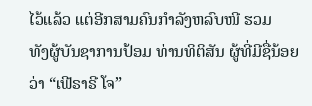ໄວ້ແລ້ວ ແຕ່ອີກສາມຄົນກຳລັງຫລົບໜີ ຮວມ
ທັງຜູ້ບັນຊາການປ້ອມ ທ່ານທິຕິສັນ ຜູ້ທີ່ມີຊື່ນ້ອຍວ່າ “ເຟີຣາຣີ ໂຈ”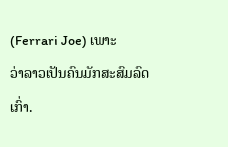(Ferrari Joe) ເພາະ
ວ່າລາວເປັນຄົນມັກສະສົມລົດເກົ່າ.